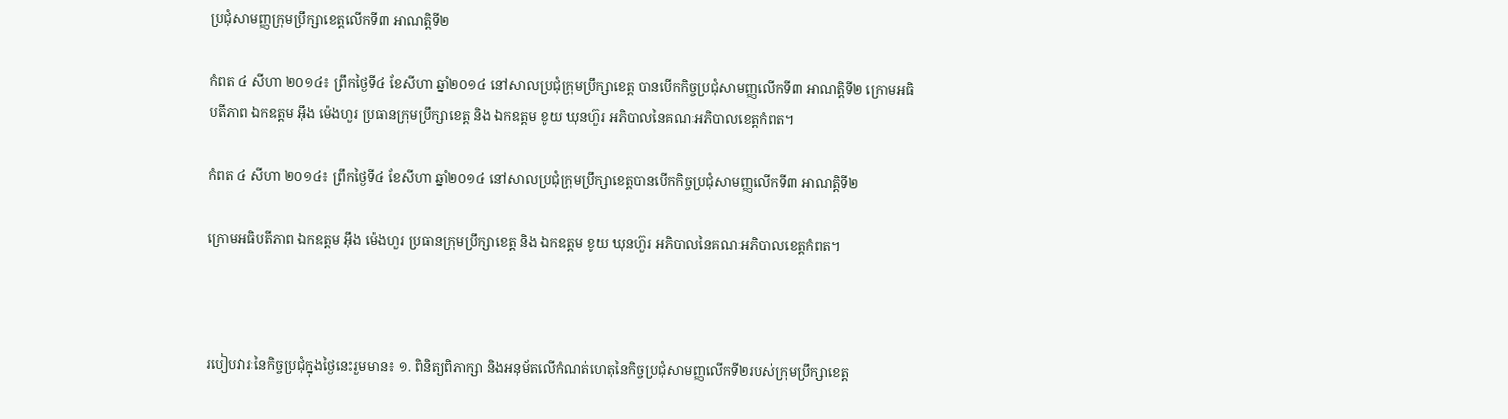ប្រជុំសាមញ្ញក្រុមប្រឹក្សាខេត្តលើកទី៣ អាណត្តិទី២

កំពត ៤ សីហា ២០១៤៖ ព្រឹកថ្ងៃទី៤ ខែសីហា ឆ្នាំ២០១៤ នៅសាលប្រជុំក្រុមប្រឹក្សាខេត្ត បានបើកកិច្ចប្រជុំសាមញ្ញលើកទី៣ អាណត្តិទី២ ក្រោមអធិបតីភាព ឯកឧត្ដម អ៊ឹង ម៉េងហួរ ប្រធានក្រុមប្រឹក្សាខេត្ត និង ឯកឧត្តម ខូយ ឃុនហ៊ួរ អភិបាលនៃគណៈអភិបាលខេត្តកំពត។

កំពត ៤ សីហា ២០១៤៖ ព្រឹកថ្ងៃទី៤ ខែសីហា ឆ្នាំ២០១៤ នៅសាលប្រជុំក្រុមប្រឹក្សាខេត្តបានបើកកិច្ចប្រជុំសាមញ្ញលើកទី៣ អាណត្តិទី២

ក្រោមអធិបតីភាព ឯកឧត្ដម អ៊ឹង ម៉េងហួរ ប្រធានក្រុមប្រឹក្សាខេត្ត និង ឯកឧត្តម ខូយ ឃុនហ៊ួរ អភិបាលនៃគណៈអភិបាលខេត្តកំពត។



របៀបវារៈនៃកិច្ចប្រជុំក្នុងថ្ងៃនេះរួមមាន៖ ១. ពិនិត្យពិភាក្សា និងអនុម័តលើកំណត់ហេតុនៃកិច្ចប្រជុំសាមញ្ញលើកទី២របស់ក្រុមប្រឹក្សាខេត្ត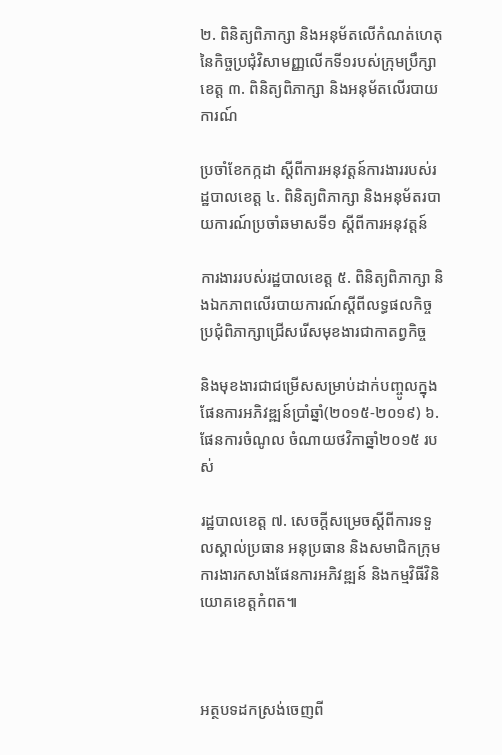២. ពិនិត្យពិភាក្សា និងអនុម័តលើកំណត់ហេតុនៃកិច្ចប្រជុំវិសាមញ្ញលើកទី១របស់ក្រុមប្រឹក្សាខេត្ត ៣. ពិនិត្យពិភាក្សា និងអនុម័តលើរបាយការណ៍

ប្រចាំខែកក្កដា ស្តីពីការអនុវត្តន៍ការងាររបស់រដ្ឋបាលខេត្ត ៤. ពិនិត្យពិភាក្សា និងអនុម័តរបាយការណ៍ប្រចាំឆមាសទី១ ស្តីពីការអនុវត្តន៍

ការងាររបស់រដ្ឋបាលខេត្ត ៥. ពិនិត្យពិភាក្សា និងឯកភាពលើរបាយការណ៍ស្តីពីលទ្ធផលកិច្ចប្រជុំពិភាក្សាជ្រើសរើសមុខងារជាកាតព្វកិច្ច

និងមុខងារជាជម្រើសសម្រាប់ដាក់បញ្ចូលក្នុងផែនការអភិវឌ្ឍន៍ប្រាំឆ្នាំ(២០១៥-២០១៩) ៦. ផែនការចំណូល ចំណាយថវិកាឆ្នាំ២០១៥ របស់

រដ្ឋបាលខេត្ត ៧. សេចក្តីសម្រេចស្តីពីការទទួលស្គាល់ប្រធាន អនុប្រធាន និងសមាជិកក្រុមការងារកសាងផែនការអភិវឌ្ឍន៍ និងកម្មវិធីវិនិយោគខេត្តកំពត៕



អត្ថបទដកស្រង់ចេញពី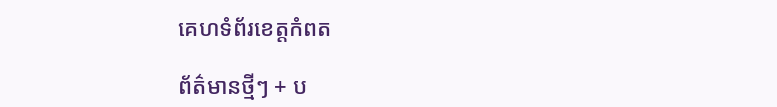គេហទំព័រខេត្តកំពត

ព័ត៌មានថ្មីៗ + ប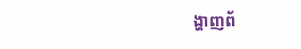ង្ហាញព័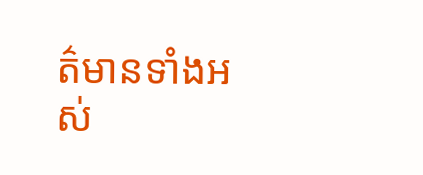ត៌មានទាំងអស់